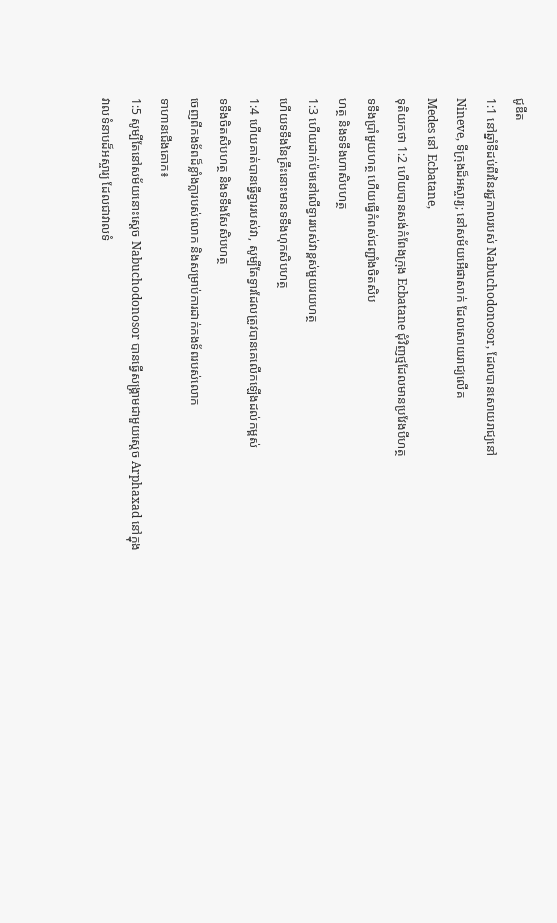ជូឌីត
1:1 នៅឆ្នាំទីដប់ពីរនៃរជ្ជកាលរបស់ Nabuchodonosor, ដែលបានសោយរាជ្យនៅ
Nineve, ទីក្រុងដ៏អស្ចារ្យ; នៅសម័យអើផាសាក់ ដែលសោយរាជ្យលើគ
Medes នៅ Ecbatane,
ទុតិយកថា 1:2 ហើយបានសង់កំពែងក្រុង Ecbatane ជុំវិញថ្មដែលមានប្រវែងបីហត្ថ
ទទឹងប្រាំមួយហត្ថ ហើយធ្វើកំពស់ជញ្ជាំងចិតសិប
ហត្ថ និងទទឹងហាសិបហត្ថ
1:3 ហើយដាក់ប៉មនៅលើទ្វាររបស់វាខ្ពស់មួយរយហត្ថ
ហើយទទឹងនៃគ្រឹះនោះមានទទឹងហុកសិបហត្ថ
1:4 ហើយគាត់បានធ្វើទ្វាររបស់វា, សូម្បីតែទ្វារដែលត្រូវបានគេលើកឡើងដល់កម្ពស់
ទទឹងចិតសិបហត្ថ និងទទឹងសែសិបហត្ថ
ចេញពីកងទ័ពដ៏ខ្លាំងក្លារបស់លោក និងសម្រាប់ការដាក់កងទ័ពរបស់លោក
ទាហានជើងគោក៖
1:5 សូម្បីតែនៅសម័យនោះស្ដេច Nabuchodonosor បានធ្វើសង្គ្រាមជាមួយស្ដេច Arphaxad នៅក្នុង
វាលទំនាបដ៏អស្ចារ្យ ដែលជាវាលទំ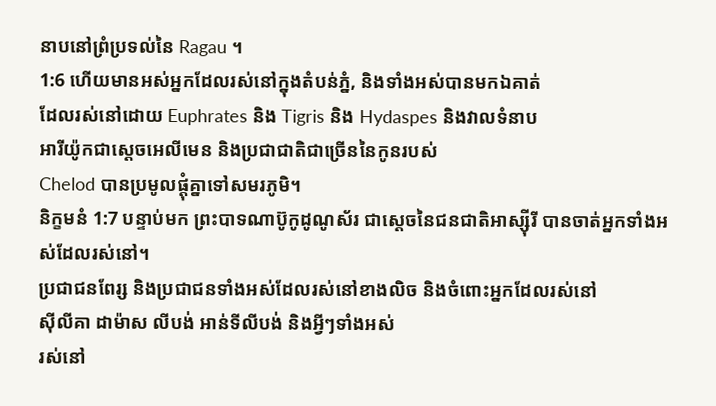នាបនៅព្រំប្រទល់នៃ Ragau ។
1:6 ហើយមានអស់អ្នកដែលរស់នៅក្នុងតំបន់ភ្នំ, និងទាំងអស់បានមកឯគាត់
ដែលរស់នៅដោយ Euphrates និង Tigris និង Hydaspes និងវាលទំនាប
អារីយ៉ូកជាស្តេចអេលីមេន និងប្រជាជាតិជាច្រើននៃកូនរបស់
Chelod បានប្រមូលផ្តុំគ្នាទៅសមរភូមិ។
និក្ខមនំ 1:7 បន្ទាប់មក ព្រះបាទណាប៊ូកូដូណូស័រ ជាស្ដេចនៃជនជាតិអាស្ស៊ីរី បានចាត់អ្នកទាំងអស់ដែលរស់នៅ។
ប្រជាជនពែរ្ស និងប្រជាជនទាំងអស់ដែលរស់នៅខាងលិច និងចំពោះអ្នកដែលរស់នៅ
ស៊ីលីគា ដាម៉ាស លីបង់ អាន់ទីលីបង់ និងអ្វីៗទាំងអស់
រស់នៅ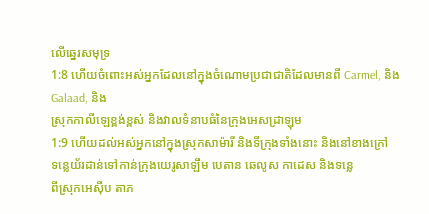លើឆ្នេរសមុទ្រ
1:8 ហើយចំពោះអស់អ្នកដែលនៅក្នុងចំណោមប្រជាជាតិដែលមានពី Carmel, និង Galaad, និង
ស្រុកកាលីឡេខ្ពង់ខ្ពស់ និងវាលទំនាបធំនៃក្រុងអេសដ្រាឡុម
1:9 ហើយដល់អស់អ្នកនៅក្នុងស្រុកសាម៉ារី និងទីក្រុងទាំងនោះ និងនៅខាងក្រៅ
ទន្លេយ័រដាន់ទៅកាន់ក្រុងយេរូសាឡឹម បេតាន ឆេលូស កាដេស និងទន្លេ
ពីស្រុកអេស៊ីប តាភ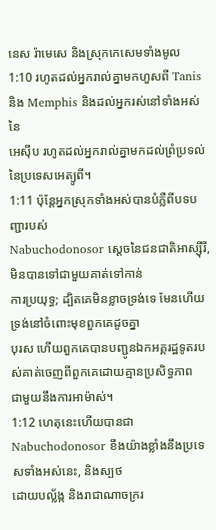នេស រ៉ាមេសេ និងស្រុកកេសេមទាំងមូល
1:10 រហូតដល់អ្នករាល់គ្នាមកហួសពី Tanis និង Memphis និងដល់អ្នករស់នៅទាំងអស់នៃ
អេស៊ីប រហូតដល់អ្នករាល់គ្នាមកដល់ព្រំប្រទល់នៃប្រទេសអេត្យូពី។
1:11 ប៉ុន្តែអ្នកស្រុកទាំងអស់បានបំភ្លឺពីបទបញ្ជារបស់
Nabuchodonosor ស្ដេចនៃជនជាតិអាស្ស៊ីរី, មិនបានទៅជាមួយគាត់ទៅកាន់
ការប្រយុទ្ធ; ដ្បិតគេមិនខ្លាចទ្រង់ទេ មែនហើយ ទ្រង់នៅចំពោះមុខពួកគេដូចគ្នា
បុរស ហើយពួកគេបានបញ្ជូនឯកអគ្គរដ្ឋទូតរបស់គាត់ចេញពីពួកគេដោយគ្មានប្រសិទ្ធភាព
ជាមួយនឹងការអាម៉ាស់។
1:12 ហេតុនេះហើយបានជា Nabuchodonosor ខឹងយ៉ាងខ្លាំងនឹងប្រទេសទាំងអស់នេះ, និងស្បថ
ដោយបល្ល័ង្ក និងរាជាណាចក្ររ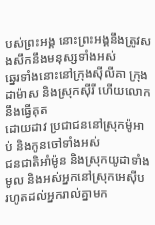បស់ព្រះអង្គ នោះព្រះអង្គនឹងត្រូវសងសឹកនឹងមនុស្សទាំងអស់
ឆ្នេរទាំងនោះនៅក្រុងស៊ីលីគា ក្រុងដាម៉ាស និងស្រុកស៊ីរី ហើយលោកនឹងធ្វើគុត
ដោយដាវ ប្រជាជននៅស្រុកម៉ូអាប់ និងកូនចៅទាំងអស់
ជនជាតិអាំម៉ូន និងស្រុកយូដាទាំងមូល និងអស់អ្នកនៅស្រុកអេស៊ីប រហូតដល់អ្នករាល់គ្នាមក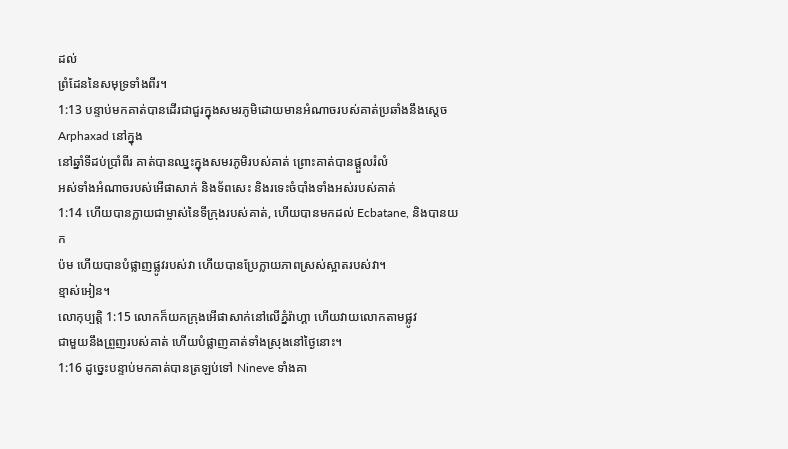ដល់
ព្រំដែននៃសមុទ្រទាំងពីរ។
1:13 បន្ទាប់មកគាត់បានដើរជាជួរក្នុងសមរភូមិដោយមានអំណាចរបស់គាត់ប្រឆាំងនឹងស្ដេច Arphaxad នៅក្នុង
នៅឆ្នាំទីដប់ប្រាំពីរ គាត់បានឈ្នះក្នុងសមរភូមិរបស់គាត់ ព្រោះគាត់បានផ្ដួលរំលំ
អស់ទាំងអំណាចរបស់អើផាសាក់ និងទ័ពសេះ និងរទេះចំបាំងទាំងអស់របស់គាត់
1:14 ហើយបានក្លាយជាម្ចាស់នៃទីក្រុងរបស់គាត់, ហើយបានមកដល់ Ecbatane, និងបានយក
ប៉ម ហើយបានបំផ្លាញផ្លូវរបស់វា ហើយបានប្រែក្លាយភាពស្រស់ស្អាតរបស់វា។
ខ្មាស់អៀន។
លោកុប្បត្តិ 1:15 លោកក៏យកក្រុងអើផាសាក់នៅលើភ្នំរ៉ាហ្គា ហើយវាយលោកតាមផ្លូវ
ជាមួយនឹងព្រួញរបស់គាត់ ហើយបំផ្លាញគាត់ទាំងស្រុងនៅថ្ងៃនោះ។
1:16 ដូច្នេះបន្ទាប់មកគាត់បានត្រឡប់ទៅ Nineve ទាំងគា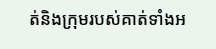ត់និងក្រុមរបស់គាត់ទាំងអ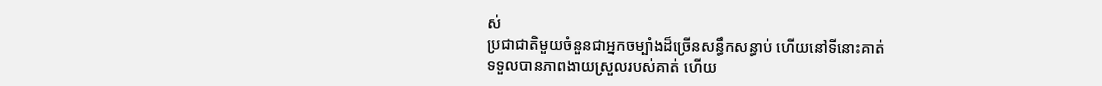ស់
ប្រជាជាតិមួយចំនួនជាអ្នកចម្បាំងដ៏ច្រើនសន្ធឹកសន្ធាប់ ហើយនៅទីនោះគាត់
ទទួលបានភាពងាយស្រួលរបស់គាត់ ហើយ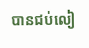បានជប់លៀ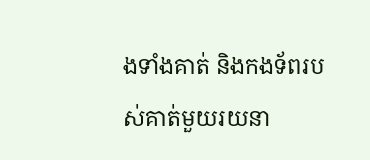ងទាំងគាត់ និងកងទ័ពរបស់គាត់មួយរយនា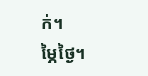ក់។
ម្ភៃថ្ងៃ។